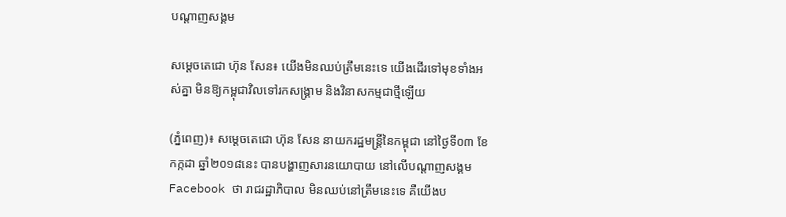បណ្តាញសង្គម

សម្តេចតេជោ ហ៊ុន សែន៖ យើងមិនឈប់ត្រឹមនេះទេ យើងដើរទៅមុខទាំងអស់គ្នា មិនឱ្យកម្ពុជាវិលទៅរកសង្រ្គាម និងវិនាសកម្មជាថ្មីឡើយ

(ភ្នំពេញ)៖ សម្តេចតេជោ ហ៊ុន សែន នាយករដ្ឋមន្រ្តីនៃកម្ពុជា នៅថ្ងៃទី០៣ ខែកក្កដា ឆ្នាំ២០១៨នេះ បានបង្ហាញសារនយោបាយ នៅលើបណ្តាញសង្គម Facebook ថា រាជរដ្ឋាភិបាល មិនឈប់នៅត្រឹមនេះទេ គឺយើងប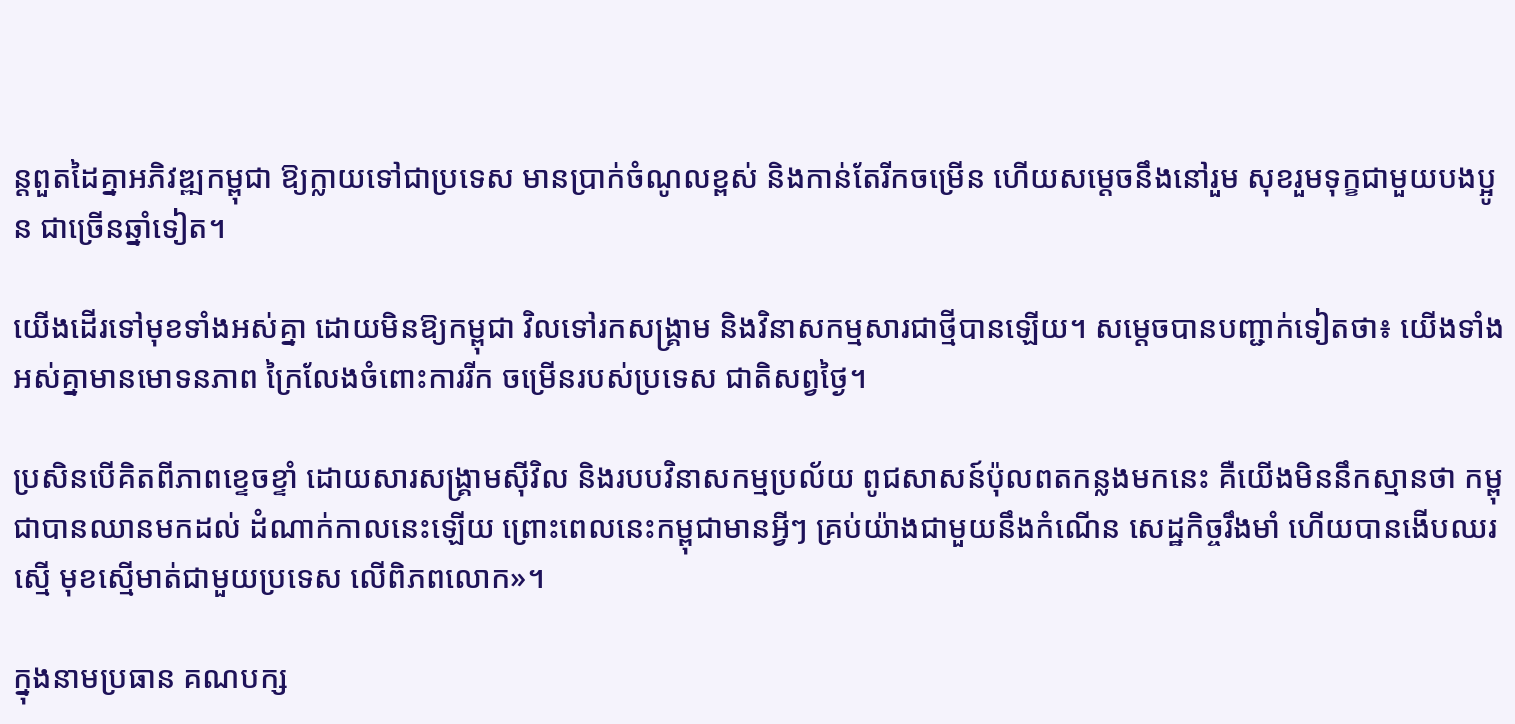ន្តពួតដៃគ្នាអភិវឌ្ឍកម្ពុជា ឱ្យក្លាយទៅជាប្រទេស មានប្រាក់ចំណូលខ្ពស់ និងកាន់តែរីកចម្រើន ហើយសម្តេចនឹងនៅរួម សុខរួមទុក្ខជាមួយបងប្អូន ជាច្រើនឆ្នាំទៀត។

យើងដើរទៅមុខទាំងអស់គ្នា ដោយមិនឱ្យកម្ពុជា វិលទៅរកសង្រ្គាម និងវិនាសកម្មសារជាថ្មីបានឡើយ។ សម្តេចបានបញ្ជាក់ទៀតថា៖ យើងទាំងអស់គ្នាមានមោទនភាព ក្រៃលែងចំពោះការរីក ចម្រើនរបស់ប្រទេស ជាតិសព្វថ្ងៃ។

ប្រសិនបើគិតពីភាពខ្ទេចខ្ទាំ ដោយសារសង្រ្គាមស៊ីវិល និងរបបវិនាសកម្មប្រល័យ ពូជសាសន៍ប៉ុលពតកន្លងមកនេះ គឺយើងមិននឹកស្មានថា កម្ពុជាបានឈានមកដល់ ដំណាក់កាលនេះឡើយ ព្រោះពេលនេះកម្ពុជាមានអ្វីៗ គ្រប់យ៉ាងជាមួយនឹងកំណើន សេដ្ឋកិច្ចរឹងមាំ ហើយបានងើបឈរស្មើ មុខស្មើមាត់ជាមួយប្រទេស លើពិភពលោក»។

ក្នុងនាមប្រធាន គណបក្ស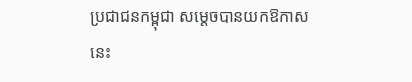ប្រជាជនកម្ពុជា សម្តេចបានយកឱកាសនេះ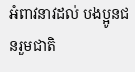អំពាវនាវដល់ បងប្អូនជនរួមជាតិ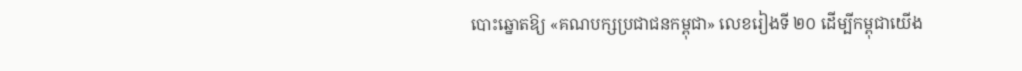បោះឆ្នោតឱ្យ «គណបក្សប្រជាជនកម្ពុជា» លេខរៀងទី ២០ ដើម្បីកម្ពុជាយើង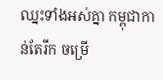ឈ្នះទាំងអស់គ្នា កម្ពុជាកាន់តែរីក ចម្រើ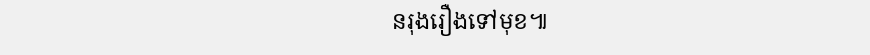នរុងរឿងទៅមុខ៕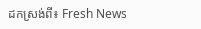ដកស្រង់ពី៖ Fresh News